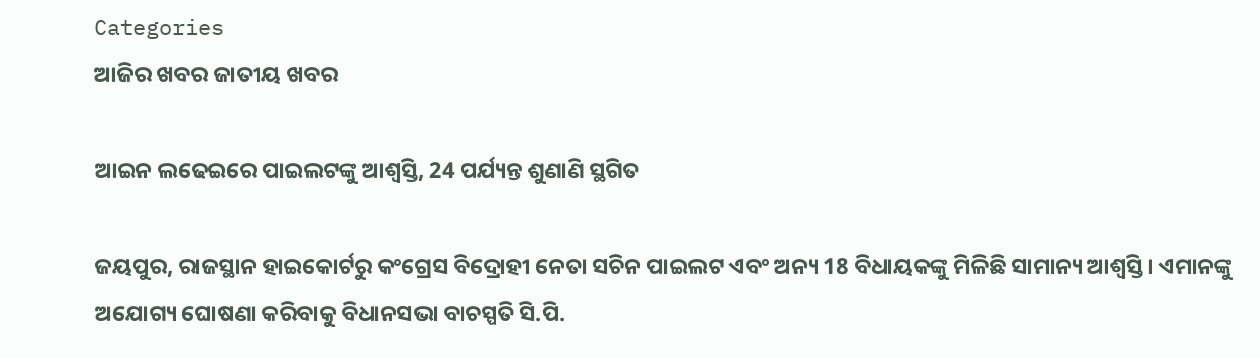Categories
ଆଜିର ଖବର ଜାତୀୟ ଖବର

ଆଇନ ଲଢେଇରେ ପାଇଲଟଙ୍କୁ ଆଶ୍ବସ୍ତି, 24 ପର୍ଯ୍ୟନ୍ତ ଶୁଣାଣି ସ୍ଥଗିତ

ଜୟପୁର, ରାଜସ୍ଥାନ ହାଇକୋର୍ଟରୁ କଂଗ୍ରେସ ବିଦ୍ରୋହୀ ନେତା ସଚିନ ପାଇଲଟ ଏବଂ ଅନ୍ୟ 18 ବିଧାୟକଙ୍କୁ ମିଳିଛି ସାମାନ୍ୟ ଆଶ୍ବସ୍ତି। ଏମାନଙ୍କୁ ଅଯୋଗ୍ୟ ଘୋଷଣା କରିବାକୁ ବିଧାନସଭା ବାଚସ୍ପତି ସି.ପି.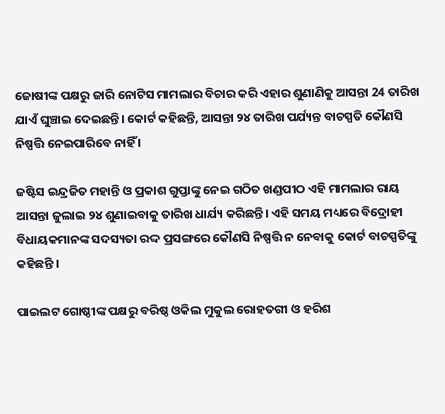ଜୋଷୀଙ୍କ ପକ୍ଷରୁ ଜାରି ନୋଟିସ ମାମଲାର ବିଚାର କରି ଏହାର ଶୁଣାଣିକୁ ଆସନ୍ତା 24 ତାରିଖ ଯାଏଁ ଘୁଞ୍ଚାଇ ଦେଇଛନ୍ତି। କୋର୍ଟ କହିଛନ୍ତି, ଆସନ୍ତା ୨୪ ତାରିଖ ପର୍ଯ୍ୟନ୍ତ ବାଚସ୍ପତି କୌଣସି ନିଷ୍ପତ୍ତି ନେଇପାରିବେ ନାହିଁ ।

ଜଷ୍ଟିସ ଇନ୍ଦ୍ରଜିତ ମହାନ୍ତି ଓ ପ୍ରକାଶ ଗୁପ୍ତାଙ୍କୁ ନେଇ ଗଠିତ ଖଣ୍ଡପୀଠ ଏହି ମାମଲାର ରାୟ ଆସନ୍ତା ଜୁଲାଇ ୨୪ ଶୁଣାଇବାକୁ ତାରିଖ ଧାର୍ଯ୍ୟ କରିଛନ୍ତି। ଏହି ସମୟ ମଧ୍ୟରେ ବିଦ୍ରୋହୀ ବିଧାୟକମାନଙ୍କ ସଦସ୍ୟତା ରଦ୍ଦ ପ୍ରସଙ୍ଗରେ କୌଣସି ନିଷ୍ପତ୍ତି ନ ନେବାକୁ କୋର୍ଟ ବାଚସ୍ପତିଙ୍କୁ କହିଛନ୍ତି ।

ପାଇଲଟ ଗୋଷ୍ଠୀଙ୍କ ପକ୍ଷରୁ ବରିଷ୍ଠ ଓକିଲ ମୁକୁଲ ରୋହତଗୀ ଓ ହରିଶ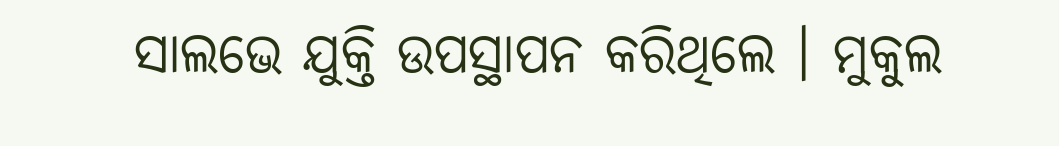ସାଲଭେ ଯୁକ୍ତି ଉପସ୍ଥାପନ କରିଥିଲେ । ମୁକୁଲ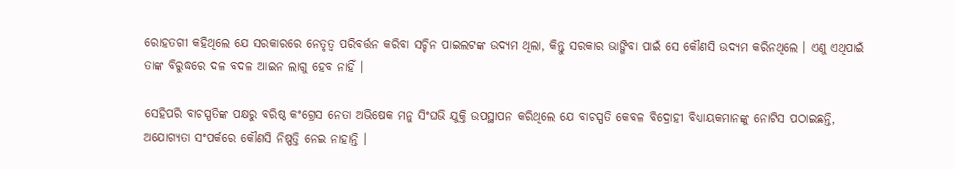ରୋହତଗୀ କହିଥିଲେ ଯେ ସରକାରରେ ନେତୃତ୍ୱ ପରିବର୍ତ୍ତନ କରିବା ସଚ୍ଚିନ ପାଇଲଟଙ୍କ ଉଦ୍ୟମ ଥିଲା, କିନ୍ତୁ ସରକାର ଭାଙ୍ଗିବା ପାଇଁ ସେ କୌଣସି ଉଦ୍ୟମ କରିନଥିଲେ । ଏଣୁ ଏଥିପାଇଁ ତାଙ୍କ ବିରୁଦ୍ଧରେ ଦଳ ବଦଳ ଆଇନ ଲାଗୁ ହେବ ନାହିଁ ।

ସେହିପରି ବାଚସ୍ପତିଙ୍କ ପକ୍ଷରୁ ବରିଷ୍ଠ କଂଗ୍ରେସ ନେତା ଅଭିଷେକ ମନୁ ସିଂଘଭି ଯୁକ୍ତି ଉପସ୍ଥାପନ କରିଥିଲେ ଯେ ବାଚସ୍ପତି କେବଳ ବିଦ୍ରୋହୀ ବିଧ୍ୟାୟକମାନଙ୍କୁ ନୋଟିସ ପଠାଇଛନ୍ତି, ଅଯୋଗ୍ୟତା ସଂପର୍କରେ କୌଣସି ନିଷ୍ପତ୍ତି ନେଇ ନାହାନ୍ତି ।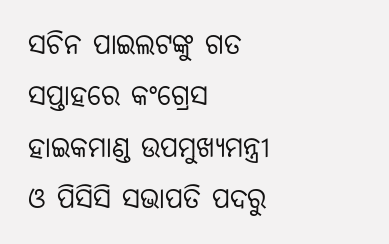ସଚିନ ପାଇଲଟଙ୍କୁ ଗତ ସପ୍ତାହରେ କଂଗ୍ରେସ ହାଇକମାଣ୍ଡ ଉପମୁଖ୍ୟମନ୍ତ୍ରୀ ଓ ପିସିସି ସଭାପତି ପଦରୁ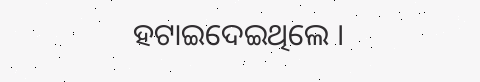ହଟାଇଦେଇଥିଲେ ।